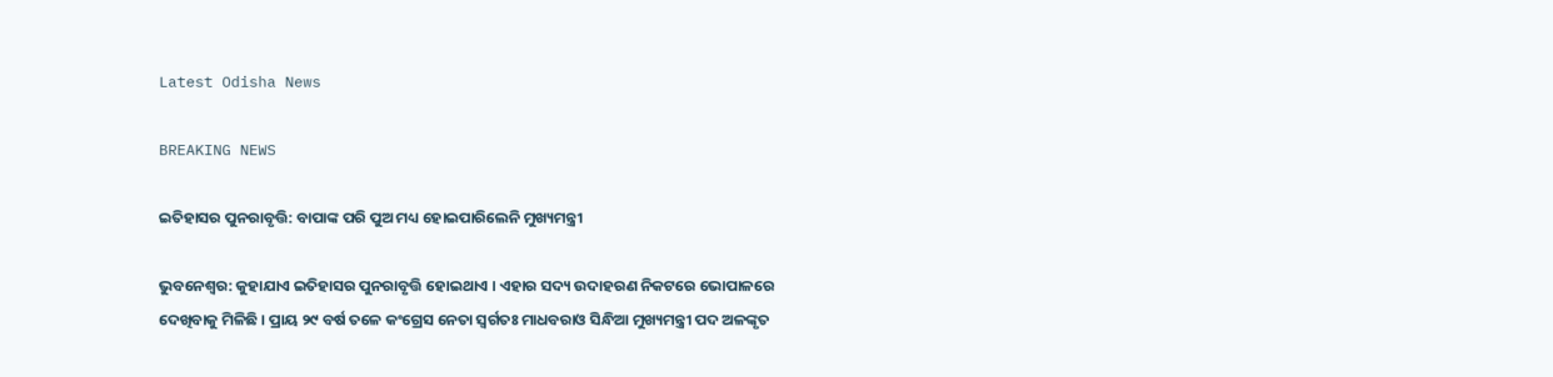Latest Odisha News

BREAKING NEWS

ଇତିହାସର ପୁନରାବୃତ୍ତି: ବାପାଙ୍କ ପରି ପୁଅ ମଧ୍ୟ ହୋଇପାରିଲେନି ମୁଖ୍ୟମନ୍ତ୍ରୀ

ଭୁବନେଶ୍ୱର: କୁହାଯାଏ ଇତିହାସର ପୁନରାବୃତ୍ତି ହୋଇଥାଏ । ଏହାର ସଦ୍ୟ ଉଦାହରଣ ନିକଟରେ ଭୋପାଳରେ ଦେଖିବାକୁ ମିଳିଛି । ପ୍ରାୟ ୨୯ ବର୍ଷ ତଳେ କଂଗ୍ରେସ ନେତା ସ୍ୱର୍ଗତଃ ମାଧବରାଓ ସିନ୍ଧିଆ ମୁଖ୍ୟମନ୍ତ୍ରୀ ପଦ ଅଳଙ୍କୃତ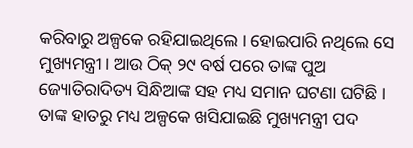କରିବାରୁ ଅଳ୍ପକେ ରହିଯାଇଥିଲେ । ହୋଇପାରି ନଥିଲେ ସେ ମୁଖ୍ୟମନ୍ତ୍ରୀ । ଆଉ ଠିକ୍ ୨୯ ବର୍ଷ ପରେ ତାଙ୍କ ପୁଅ ଜ୍ୟୋତିରାଦିତ୍ୟ ସିନ୍ଧିଆଙ୍କ ସହ ମଧ୍ୟ ସମାନ ଘଟଣା ଘଟିଛି । ତାଙ୍କ ହାତରୁ ମଧ୍ୟ ଅଳ୍ପକେ ଖସିଯାଇଛି ମୁଖ୍ୟମନ୍ତ୍ରୀ ପଦ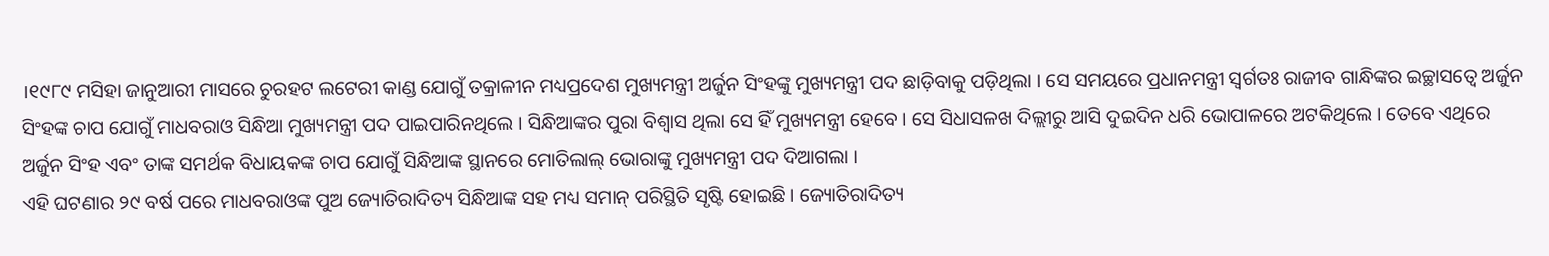।୧୯୮୯ ମସିହା ଜାନୁଆରୀ ମାସରେ ଚୁରହଟ ଲଟେରୀ କାଣ୍ଡ ଯୋଗୁଁ ତକ୍ରାଳୀନ ମଧ୍ୟପ୍ରଦେଶ ମୁଖ୍ୟମନ୍ତ୍ରୀ ଅର୍ଜୁନ ସିଂହଙ୍କୁ ମୁଖ୍ୟମନ୍ତ୍ରୀ ପଦ ଛାଡ଼ିବାକୁ ପଡ଼ିଥିଲା । ସେ ସମୟରେ ପ୍ରଧାନମନ୍ତ୍ରୀ ସ୍ୱର୍ଗତଃ ରାଜୀବ ଗାନ୍ଧିଙ୍କର ଇଚ୍ଛାସତ୍ୱେ ଅର୍ଜୁନ ସିଂହଙ୍କ ଚାପ ଯୋଗୁଁ ମାଧବରାଓ ସିନ୍ଧିଆ ମୁଖ୍ୟମନ୍ତ୍ରୀ ପଦ ପାଇପାରିନଥିଲେ । ସିନ୍ଧିଆଙ୍କର ପୁରା ବିଶ୍ୱାସ ଥିଲା ସେ ହିଁ ମୁଖ୍ୟମନ୍ତ୍ରୀ ହେବେ । ସେ ସିଧାସଳଖ ଦିଲ୍ଲୀରୁ ଆସି ଦୁଇଦିନ ଧରି ଭୋପାଳରେ ଅଟକିଥିଲେ । ତେବେ ଏଥିରେ ଅର୍ଜୁନ ସିଂହ ଏବଂ ତାଙ୍କ ସମର୍ଥକ ବିଧାୟକଙ୍କ ଚାପ ଯୋଗୁଁ ସିନ୍ଧିଆଙ୍କ ସ୍ଥାନରେ ମୋତିଲାଲ୍ ଭୋରାଙ୍କୁ ମୁଖ୍ୟମନ୍ତ୍ରୀ ପଦ ଦିଆଗଲା ।
ଏହି ଘଟଣାର ୨୯ ବର୍ଷ ପରେ ମାଧବରାଓଙ୍କ ପୁଅ ଜ୍ୟୋତିରାଦିତ୍ୟ ସିନ୍ଧିଆଙ୍କ ସହ ମଧ୍ୟ ସମାନ୍ ପରିସ୍ଥିତି ସୃଷ୍ଟି ହୋଇଛି । ଜ୍ୟୋତିରାଦିତ୍ୟ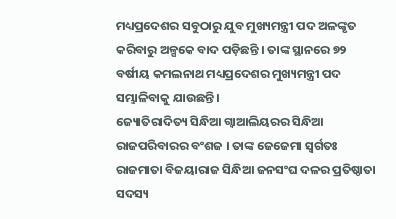ମଧ୍ୟପ୍ରଦେଶର ସବୁଠାରୁ ଯୁବ ମୁଖ୍ୟମନ୍ତ୍ରୀ ପଦ ଅଳଙ୍କୃତ କରିବାରୁ ଅଳ୍ପକେ ବାଦ ପଡ଼ିଛନ୍ତି । ତାଙ୍କ ସ୍ଥାନରେ ୭୨ ବର୍ଷୀୟ କମଲନାଥ ମଧ୍ୟପ୍ରଦେଶର ମୁଖ୍ୟମନ୍ତ୍ରୀ ପଦ ସମ୍ଭାଳିବାକୁ ଯାଉଛନ୍ତି ।
ଜ୍ୟୋତିରାଦିତ୍ୟ ସିନ୍ଧିଆ ଗ୍ୱାଆଲିୟରର ସିନ୍ଧିଆ ରାଜପରିବାରର ବଂଶଜ । ତାଙ୍କ ଜେଜେମା ସ୍ୱର୍ଗତଃ ରାଜମାତା ବିଜୟାରାଜ ସିନ୍ଧିଆ ଜନସଂଘ ଦଳର ପ୍ରତିଷ୍ଠାତା ସଦସ୍ୟ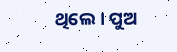ଥିଲେ । ପୁଅ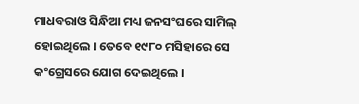ମାଧବରାଓ ସିନ୍ଧିଆ ମଧ୍ୟ ଜନସଂଘରେ ସାମିଲ୍ ହୋଇଥିଲେ । ତେବେ ୧୯୮୦ ମସିହାରେ ସେ କଂଗ୍ରେସରେ ଯୋଗ ଦେଇଥିଲେ ।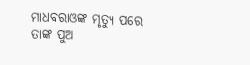ମାଧବରାଓଙ୍କ ମୃତ୍ୟୁ ପରେ ତାଙ୍କ ପୁଅ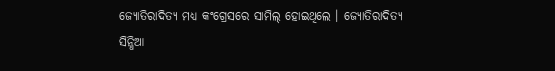ଜ୍ୟୋତିରାଦିତ୍ୟ ମଧ୍ୟ କଂଗ୍ରେସରେ ସାମିଲ୍ ହୋଇଥିଲେ । ଜ୍ୟୋତିରାଦିତ୍ୟ ସିନ୍ଧିଆ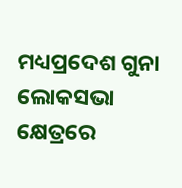ମଧ୍ୟପ୍ରଦେଶ ଗୁନା ଲୋକସଭା କ୍ଷେତ୍ରରେ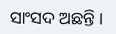ସାଂସଦ ଅଛନ୍ତି ।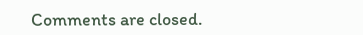Comments are closed.